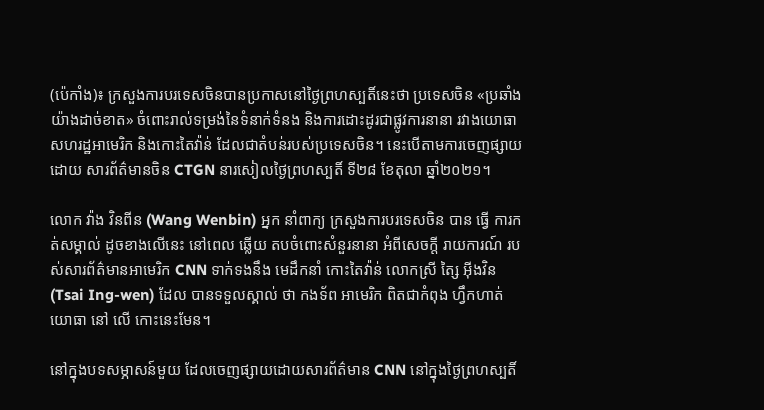(ប៉េកាំង)៖ ក្រសួងការបរទេសចិនបានប្រកាសនៅថ្ងៃព្រហស្បតិ៍នេះថា ប្រទេសចិន «ប្រឆាំងយ៉ាងដាច់ខាត» ចំពោះរាល់ទម្រង់នៃទំនាក់ទំនង និងការដោះដូរជាផ្លូវការនានា រវាងយោធាសហរដ្ឋអាមេរិក និងកោះតៃវ៉ាន់ ដែលជាតំបន់របស់ប្រទេសចិន។ នេះបើតាមការចេញផ្សាយដោយ សារព័ត៌មានចិន CTGN នារសៀលថ្ងៃព្រហស្បតិ៍ ទី២៨ ខែតុលា ឆ្នាំ២០២១។

លោក វ៉ាង វិនពីន (Wang Wenbin) អ្នក នាំពាក្យ ក្រសួងការបរទេសចិន បាន ធ្វើ ការកត់សម្គាល់ ដូចខាងលើនេះ នៅពេល ឆ្លើយ តបចំពោះសំនួរនានា អំពីសេចក្តី រាយការណ៍ របស់សារព័ត៌មានអាមេរិក CNN ទាក់ទងនឹង មេដឹកនាំ កោះតៃវ៉ាន់ លោកស្រី ត្សៃ អ៊ីងវិន (Tsai Ing-wen) ដែល បានទទួលស្គាល់ ថា កងទ័ព អាមេរិក ពិតជាកំពុង ហ្វឹកហាត់ យោធា នៅ លើ កោះនេះមែន។

នៅក្នុងបទសម្ភាសន៍មួយ ដែលចេញផ្សាយដោយសារព័ត៌មាន CNN នៅក្នុងថ្ងៃព្រហស្បតិ៍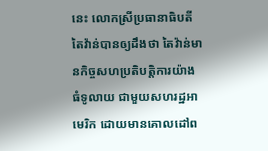នេះ លោកស្រីប្រធានាធិបតីតៃវ៉ាន់បានឲ្យដឹងថា តៃវ៉ាន់មានកិច្ចសហប្រតិបត្តិការយ៉ាងធំទូលាយ ជាមួយសហរដ្ឋអាមេរិក ដោយមានគោលដៅព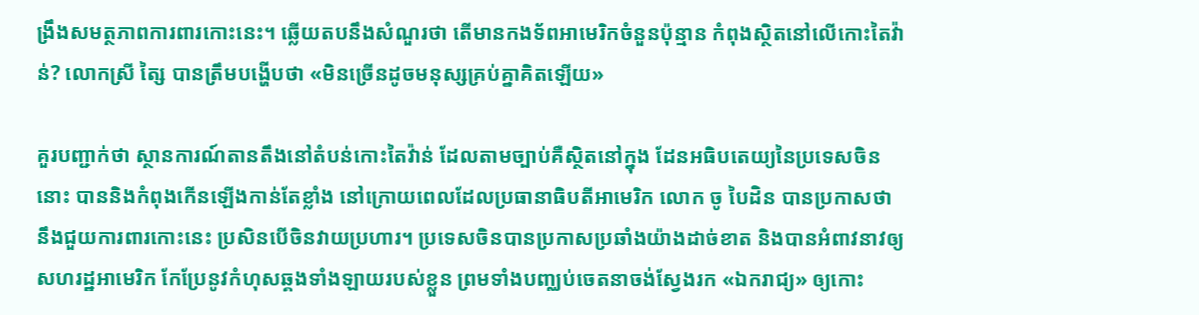ង្រឹងសមត្ថភាពការពារកោះនេះ។ ឆ្លើយតបនឹងសំណួរថា តើមានកងទ័ពអាមេរិកចំនួនប៉ុន្មាន កំពុងស្ថិតនៅលើកោះតៃវ៉ាន់? លោកស្រី ត្សៃ បានត្រឹមបង្ហើបថា «មិនច្រើនដូចមនុស្សគ្រប់គ្នាគិតឡើយ»

គួរបញ្ជាក់ថា ស្ថានការណ៍តានតឹងនៅតំបន់កោះតៃវ៉ាន់ ដែលតាមច្បាប់គឺស្ថិតនៅក្នុង ដែនអធិបតេយ្យនៃប្រទេសចិននោះ បាននិងកំពុងកើនឡើងកាន់តែខ្លាំង នៅក្រោយពេលដែលប្រធានាធិបតីអាមេរិក លោក ចូ បៃដិន បានប្រកាសថា នឹងជួយការពារកោះនេះ ប្រសិនបើចិនវាយប្រហារ។ ប្រទេសចិនបានប្រកាសប្រឆាំងយ៉ាងដាច់ខាត និងបានអំពាវនាវឲ្យសហរដ្ឋអាមេរិក កែប្រែនូវកំហុសឆ្គងទាំងឡាយរបស់ខ្លួន ព្រមទាំងបញ្ឈប់ចេតនាចង់ស្វែងរក «ឯករាជ្យ» ឲ្យកោះ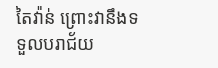តៃវ៉ាន់ ព្រោះវានឹងទទួលបរាជ័យ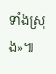ទាំងស្រុង»៕